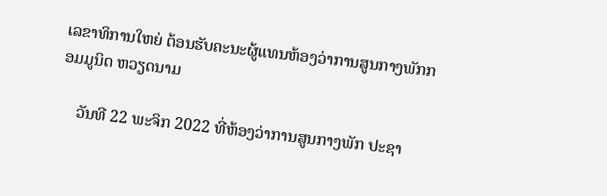ເລຂາທິການໃຫຍ່ ຕ້ອນຮັບຄະນະຜູ້ແທນຫ້ອງວ່າການສູນກາງພັກກອມມູນິດ ຫວຽດນາມ

    ວັນທີ 22 ພະຈິກ 2022 ທີ່ຫ້ອງວ່າການສູນກາງພັກ ປະຊາ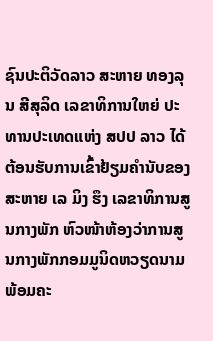ຊົນປະຕິວັດລາວ ສະຫາຍ ທອງລຸນ ສີສຸລິດ ເລຂາທິການໃຫຍ່ ປະທານປະເທດແຫ່ງ ສປປ ລາວ ໄດ້ຕ້ອນຮັບການເຂົ້າຢ້ຽມຄຳນັບຂອງສະຫາຍ ເລ ມິງ ຮຶງ ເລຂາທິການສູນກາງພັກ ຫົວໜ້າຫ້ອງວ່າການສູນກາງພັກກອມມູນິດຫວຽດນາມ ພ້ອມຄະ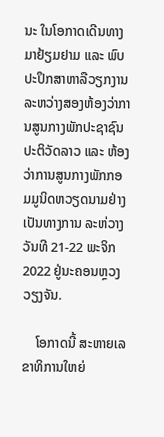ນະ ໃນໂອກາດເດີນທາງມາຢ້ຽມຢາມ ແລະ ພົບປະປຶກສາຫາລືວຽກງານ ລະຫວ່າງສອງຫ້ອງວ່າການສູນກາງພັກປະຊາຊົນ ປະຕິວັດລາວ ແລະ ຫ້ອງວ່າການສູນກາງພັກກອມມູນິດຫວຽດນາມຢ່າງເປັນທາງການ ລະຫ່ວາງວັນທີ 21-22 ພະຈິກ 2022 ຢູ່ນະຄອນຫຼວງວຽງຈັນ.

    ໂອກາດນີ້ ສະຫາຍເລຂາທິການໃຫຍ່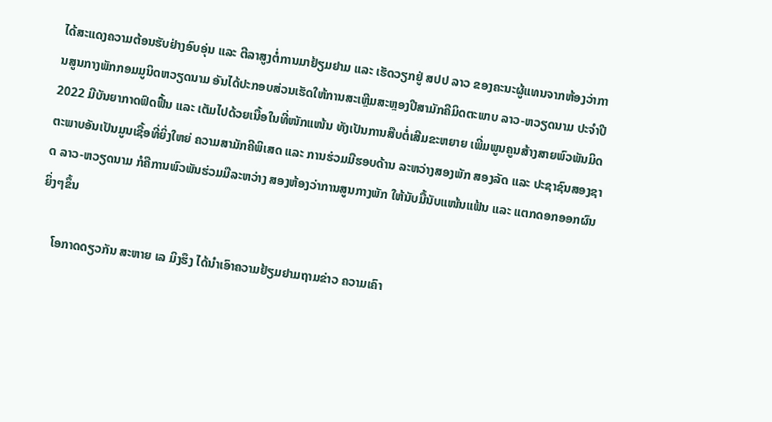ໄດ້ສະແດງຄວາມຕ້ອນຮັບຢ່າງອົບອຸ່ນ ແລະ ຕີລາສູງຕໍ່ການມາຢ້ຽມຢາມ ແລະ ເຮັດວຽກຢູ່ ສປປ ລາວ ຂອງຄະນະຜູ້ແທນຈາກຫ້ອງວ່າການສູນກາງພັກກອມມູນິດຫວຽດນາມ ອັນໄດ້ປະກອບສ່ວນເຮັດໃຫ້ການສະເຫຼີມສະຫຼອງປີສາມັກຄີມິດຕະພາບ ລາວ-ຫວຽດນາມ ປະຈຳປີ 2022 ມີບັນຍາກາດຟົດຟື້ນ ແລະ ເຕັມໄປດ້ວຍເນື້ອໃນທີ່ໜັກແໜ້ນ ທັງເປັນການສືບຕໍ່ເສີມຂະຫຍາຍ ເພີ່ມພູນຄູນສ້າງສາຍພົວພັນມິດຕະພາບອັນເປັນມູນເຊື້ອທີ່ຍິ່ງໃຫຍ່ ຄວາມສາມັກຄີພິເສດ ແລະ ການຮ່ວມມືຮອບດ້ານ ລະຫວ່າງສອງພັກ ສອງລັດ ແລະ ປະຊາຊົນສອງຊາດ ລາວ-ຫວຽດນາມ ກໍຄືການພົວພັນຮ່ວມມືລະຫວ່າງ ສອງຫ້ອງວ່າການສູນກາງພັກ ໃຫ້ນັບມື້ນັບແໜ້ນແຟ້ນ ແລະ ແຕກດອກອອກຜົນຍິ່ງໆຂຶ້ນ

    ໂອກາດດຽວກັນ ສະຫາຍ ເລ ມິງຮຶງ ໄດ້ນໍາເອົາຄວາມຢ້ຽມຢາມຖາມຂ່າວ ຄວາມເຄົາ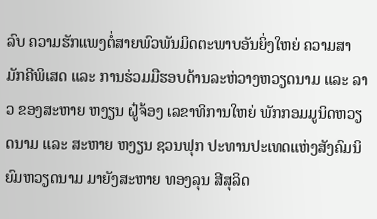ລົບ ຄວາມຮັກແພງຕໍ່ສາຍພົວພັນມິດຕະພາບອັນຍິ່ງໃຫຍ່ ຄວາມສາມັກຄີພິເສດ ແລະ ການຮ່ວມມືຮອບດ້ານລະຫ່ວາງຫວຽດນາມ ແລະ ລາວ ຂອງສະຫາຍ ຫງຽນ ຝູ໋ຈ້ອງ ເລຂາທິການໃຫຍ່ ພັກກອມມູນິດຫວຽດນາມ ແລະ ສະຫາຍ ຫງຽນ ຊວນຟຸກ ປະທານປະເທດແຫ່ງສັງຄົມນິຍົມຫວຽດນາມ ມາຍັງສະຫາຍ ທອງລຸນ ສີສຸລິດ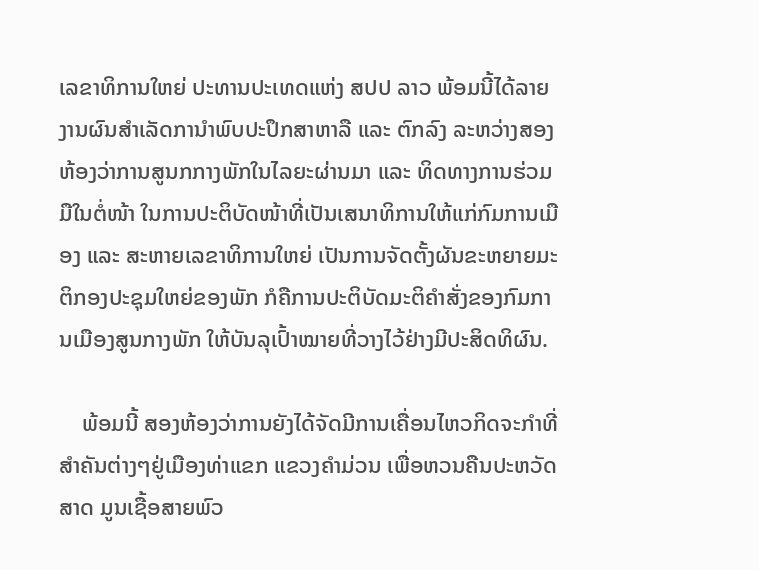ເລຂາທິການໃຫຍ່ ປະທານປະເທດແຫ່ງ ສປປ ລາວ ພ້ອມນີ້ໄດ້ລາຍງານຜົນສຳເລັດການຳພົບປະປຶກສາຫາລື ແລະ ຕົກລົງ ລະຫວ່າງສອງຫ້ອງວ່າການສູນກກາງພັກໃນໄລຍະຜ່ານມາ ແລະ ທິດທາງການຮ່ວມມືໃນຕໍ່ໜ້າ ໃນການປະຕິບັດໜ້າທີ່ເປັນເສນາທິການໃຫ້ແກ່ກົມການເມືອງ ແລະ ສະຫາຍເລຂາທິການໃຫຍ່ ເປັນການຈັດຕັ້ງຜັນຂະຫຍາຍມະຕິກອງປະຊຸມໃຫຍ່ຂອງພັກ ກໍຄືການປະຕິບັດມະຕິຄຳສັ່ງຂອງກົມການເມືອງສູນກາງພັກ ໃຫ້ບັນລຸເປົ້າໝາຍທີ່ວາງໄວ້ຢ່າງມີປະສິດທິຜົນ.

    ພ້ອມນີ້ ສອງຫ້ອງວ່າການຍັງໄດ້ຈັດມີການເຄື່ອນໄຫວກິດຈະກໍາທີ່ສໍາຄັນຕ່າງໆຢູ່ເມືອງທ່າແຂກ ແຂວງຄໍາມ່ວນ ເພື່ອຫວນຄືນປະຫວັດສາດ ມູນເຊື້ອສາຍພົວ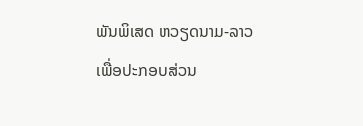ພັນພິເສດ ຫວຽດນາມ-ລາວ ເພື່ອປະກອບສ່ວນ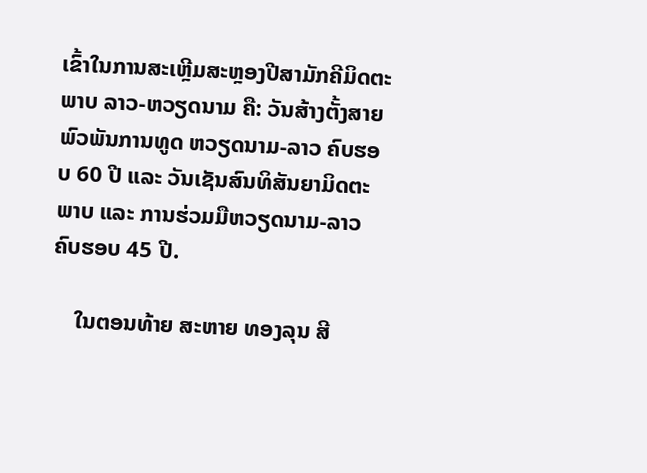ເຂົ້າໃນການສະເຫຼີມສະຫຼອງປີສາມັກຄີມິດຕະພາບ ລາວ-ຫວຽດນາມ ຄື: ວັນສ້າງຕັ້ງສາຍພົວພັນການທູດ ຫວຽດນາມ-ລາວ ຄົບຮອບ 60 ປີ ແລະ ວັນເຊັນສົນທິສັນຍາມິດຕະພາບ ແລະ ການຮ່ວມມືຫວຽດນາມ-ລາວ ຄົບຮອບ 45 ປີ.

    ໃນຕອນທ້າຍ ສະຫາຍ ທອງລຸນ ສີ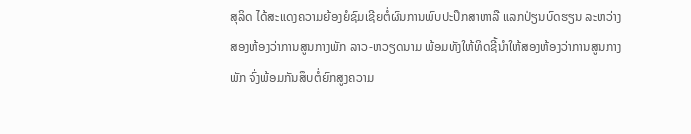ສຸລິດ ໄດ້ສະແດງຄວາມຍ້ອງຍໍຊົມເຊີຍຕໍ່ຜົນການພົບປະປຶກສາຫາລື ແລກປ່ຽນບົດຮຽນ ລະຫວ່າງສອງຫ້ອງວ່າການສູນກາງພັກ ລາວ-ຫວຽດນາມ ພ້ອມທັງໃຫ້ທິດຊີ້ນຳໃຫ້ສອງຫ້ອງວ່າການສູນກາງພັກ ຈົ່ງພ້ອມກັນສຶບຕໍ່ຍົກສູງຄວາມ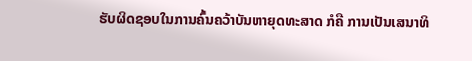ຮັບຜິດຊອບໃນການຄົ້ນຄວ້າບັນຫາຍຸດທະສາດ ກໍຄື ການເປັນເສນາທິ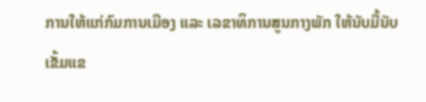ການໃຫ້ແກ່ກົມການເມືອງ ແລະ ເລຂາທິການສູນກາງພັກ ໃຫ້ນັບມື້ນັບເຂັ້ມແຂ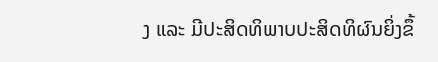ງ ແລະ ມີປະສິດທິພາບປະສິດທິຜົນຍິ່ງຂຶ້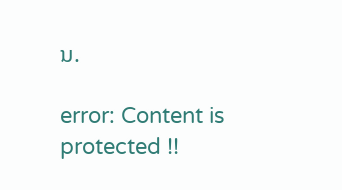ນ.

error: Content is protected !!